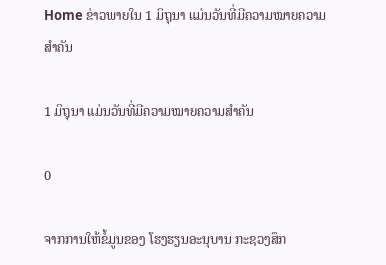Home ຂ່າວພາຍໃນ 1 ມິຖຸນາ ແມ່ນວັນທີ່ມີຄວາມໝາຍຄວາມສໍາຄັນ

1 ມິຖຸນາ ແມ່ນວັນທີ່ມີຄວາມໝາຍຄວາມສໍາຄັນ

0

ຈາກການໃຫ້ຂໍ້ມູນຂອງ ໂຮງຮຽນອະນຸບານ ກະຊວງສຶກ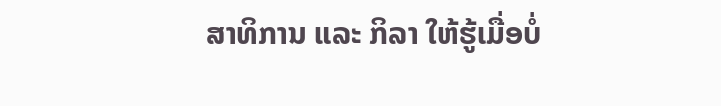ສາທິການ ແລະ ກິລາ ໃຫ້ຮູ້ເມື່ອບໍ່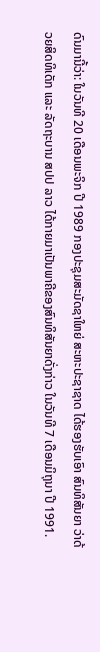ດົນມານີ້ວ່າ: ໃນວັນທີ 20 ເດືອນພະຈິກ ປີ 1989 ກອງປະຊຸມສະມັດຊາໃຫຍ່ ສະຫະປະຊາຊາດ ໄດ້ຮອງຮັບເອົາ ສົນທິສັນຍາ ວ່າດ້ວຍສິດທິເດັກ ແລະ ລັດຖະບານ ສປປ ລາວ ໄດ້ກາຍມາເປັນພາຄີຂອງສົນທິສັນຍາດັ່ງກ່າວ ໃນວັນທີ 7 ເດືອນມິຖຸນາ ປີ 1991.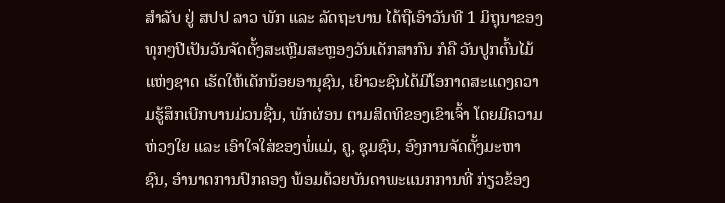ສຳລັບ ຢູ່ ສປປ ລາວ ພັກ ແລະ ລັດຖະບານ ໄດ້ຖືເອົາວັນທີ 1 ມິຖຸນາຂອງທຸກໆປີເປັນວັນຈັດຕັ້ງສະເຫຼີມສະຫຼອງວັນເດັກສາກົນ ກໍຄື ວັນປູກຕົ້ນໄມ້ແຫ່ງຊາດ ເຮັດໃຫ້ເດັກນ້ອຍອານຸຊົນ, ເຍົາວະຊົນໄດ້ມີໂອກາດສະແດງຄວາມຮູ້ສຶກເບີກບານມ່ວນຊື່ນ, ພັກຜ່ອນ ຕາມສິດທິຂອງເຂົາເຈົ້າ ໂດຍມີຄວາມຫ່ວງໃຍ ແລະ ເອົາໃຈໃສ່ຂອງພໍ່ແມ່, ຄູ, ຊຸມຊົນ, ອົງການຈັດຕັ້ງມະຫາຊົນ, ອຳນາດການປົກຄອງ ພ້ອມດ້ວຍບັນດາພະແນກການທີ່ ກ່ຽວຂ້ອງ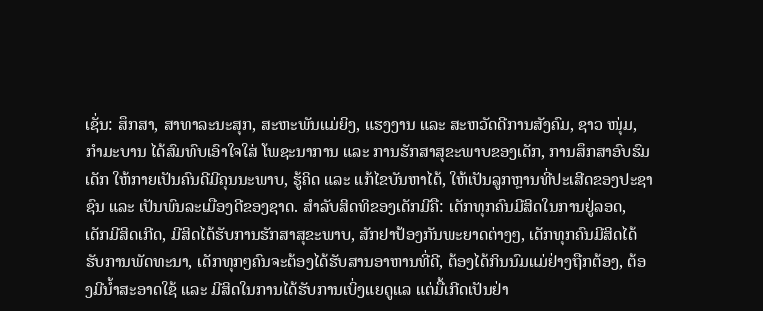ເຊັ່ນ: ສຶກສາ, ສາທາລະນະສຸກ, ສະຫະພັນແມ່ຍິງ, ແຮງງານ ແລະ ສະຫວັດດີການສັງຄົມ, ຊາວ ໜຸ່ມ, ກຳມະບານ ໄດ້ສົມທົບເອົາໃຈໃສ່ ໂພຊະນາການ ແລະ ການຮັກສາສຸຂະພາບຂອງເດັກ, ການສຶກສາອົບຮົມເດັກ ໃຫ້ກາຍເປັນຄົນດີມີຄຸນນະພາບ, ຮູ້ຄິດ ແລະ ແກ້ໄຂບັນຫາໄດ້, ໃຫ້ເປັນລູກຫຼານທີ່ປະເສີດຂອງປະຊາຊົນ ແລະ ເປັນພົນລະເມືອງດີຂອງຊາດ. ສໍາລັບສິດທິຂອງເດັກມີຄື: ເດັກທຸກຄົນມີສິດໃນການຢູ່ລອດ, ເດັກມີສິດເກີດ, ມີສິດໄດ້ຮັບການຮັກສາສຸຂະພາບ, ສັກຢາປ້ອງກັນພະຍາດຕ່າງໆ, ເດັກທຸກຄົນມີສິດໄດ້ຮັບການພັດທະນາ, ເດັກທຸກໆຄົນຈະຕ້ອງໄດ້ຮັບສານອາຫານທີ່ດີ, ຕ້ອງໄດ້ກິນນົມແມ່ຢ່າງຖືກຕ້ອງ, ຕ້ອງມີນ້ຳສະອາດໃຊ້ ແລະ ມີສິດໃນການໄດ້ຮັບການເບິ່ງແຍດູແລ ແຕ່ມື້ເກີດເປັນຢ່າ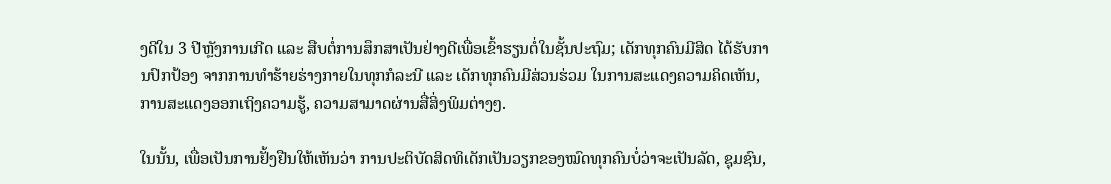ງດີໃນ 3 ປີຫຼັງການເກີດ ແລະ ສືບຕໍ່ການສຶກສາເປັນຢ່າງດີເພື່ອເຂົ້າຮຽນຕໍ່ໃນຊັ້ນປະຖົມ; ເດັກທຸກຄົນມີສິດ ໄດ້ຮັບການປົກປ້ອງ ຈາກການທຳຮ້າຍຮ່າງກາຍໃນທຸກກໍລະນີ ແລະ ເດັກທຸກຄົນມີສ່ວນຮ່ວມ ໃນການສະແດງຄວາມຄິດເຫັນ, ການສະແດງອອກເຖິງຄວາມຮູ້, ຄວາມສາມາດຜ່ານສື່ສິ່ງພິມຕ່າງໆ.

ໃນນັ້ນ, ເພື່ອເປັນການຢັ້ງຢືນໃຫ້ເຫັນວ່າ ການປະຕິບັດສິດທິເດັກເປັນວຽກຂອງໝົດທຸກຄົນບໍ່ວ່າຈະເປັນລັດ, ຊຸມຊົນ,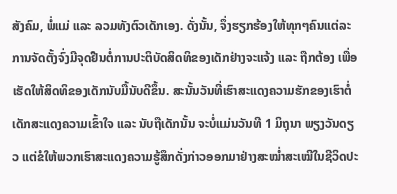ສັງຄົມ, ພໍ່ແມ່ ແລະ ລວມທັງຕົວເດັກເອງ. ດັ່ງນັ້ນ, ຈຶ່ງຮຽກຮ້ອງໃຫ້ທຸກໆຄົນແຕ່ລະການຈັດຕັ້ງຈົ່ງມີຈຸດຢືນຕໍ່ການປະຕິບັດສິດທິຂອງເດັກຢ່າງຈະແຈ້ງ ແລະ ຖືກຕ້ອງ ເພື່ອເຮັດໃຫ້ສິດທິຂອງເດັກນັບມື້ນັບດີຂຶ້ນ. ສະນັ້ນວັນທີ່ເຮົາສະແດງຄວາມຮັກຂອງເຮົາຕໍ່ເດັກສະແດງຄວາມເຂົ້າໃຈ ແລະ ນັບຖືເດັກນັ້ນ ຈະບໍ່ແມ່ນວັນທີ 1 ມິຖຸນາ ພຽງວັນດຽວ ແຕ່ຂໍໃຫ້ພວກເຮົາສະແດງຄວາມຮູ້ສຶກດັ່ງກ່າວອອກມາຢ່າງສະໝໍ່າສະເໝີໃນຊີວິດປະ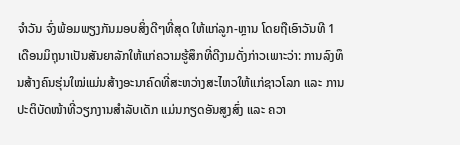ຈຳວັນ ຈົ່ງພ້ອມພຽງກັນມອບສິ່ງດີໆທີ່ສຸດ ໃຫ້ແກ່ລູກ-ຫຼານ ໂດຍຖືເອົາວັນທີ 1 ເດືອນມິຖຸນາເປັນສັນຍາລັກໃຫ້ແກ່ຄວາມຮູ້ສຶກທີ່ດີງາມດັ່ງກ່າວເພາະວ່າ: ການລົງທຶນສ້າງຄົນຮຸ່ນໃໝ່ແມ່ນສ້າງອະນາຄົດທີ່ສະຫວ່າງສະໄຫວໃຫ້ແກ່ຊາວໂລກ ແລະ ການປະຕິບັດໜ້າທີ່ວຽກງານສຳລັບເດັກ ແມ່ນກຽດອັນສູງສົ່ງ ແລະ ຄວາ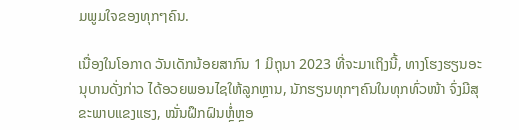ມພູມໃຈຂອງທຸກໆຄົນ.

ເນື່ອງໃນໂອກາດ ວັນເດັກນ້ອຍສາກົນ 1 ມິຖຸນາ 2023 ທີ່ຈະມາເຖິງນີ້, ທາງໂຮງຮຽນອະນຸບານດັ່ງກ່າວ ໄດ້ອວຍພອນໄຊໃຫ້ລູກຫຼານ, ນັກຮຽນທຸກໆຄົນໃນທຸກທົ່ວໜ້າ ຈົ່ງມີສຸຂະພາບແຂງແຮງ, ໝັ່ນຝຶກຝົນຫຼໍ່ຫຼອ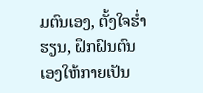ມຕົນເອງ, ຕັ້ງໃຈຮ່ຳຮຽນ, ຝຶກຝົນຕົນເອງໃຫ້ກາຍເປັນ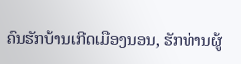ຄົນຮັກບ້ານເກີດເມືອງນອນ, ຮັກທ່ານຜູ້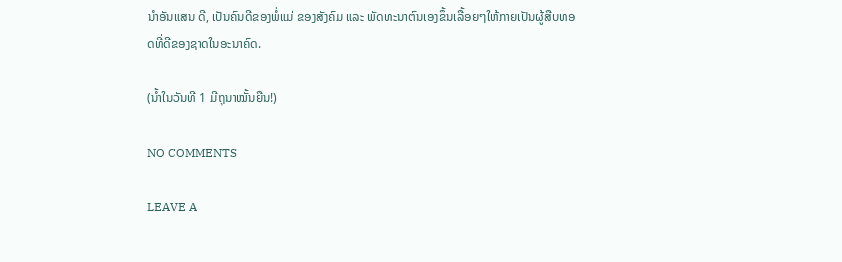ນຳອັນແສນ ດີ, ເປັນຄົນດີຂອງພໍ່ແມ່ ຂອງສັງຄົມ ແລະ ພັດທະນາຕົນເອງຂຶ້ນເລື້ອຍໆໃຫ້ກາຍເປັນຜູ້ສືບທອດທີ່ດີຂອງຊາດໃນອະນາຄົດ.

(ນໍ້າໃນວັນທີ 1 ມີຖຸນາໝັ້ນຍືນ!)

NO COMMENTS

LEAVE A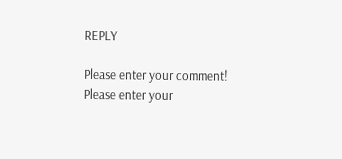REPLY

Please enter your comment!
Please enter your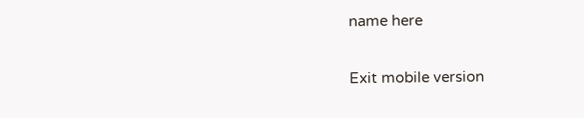name here

Exit mobile version